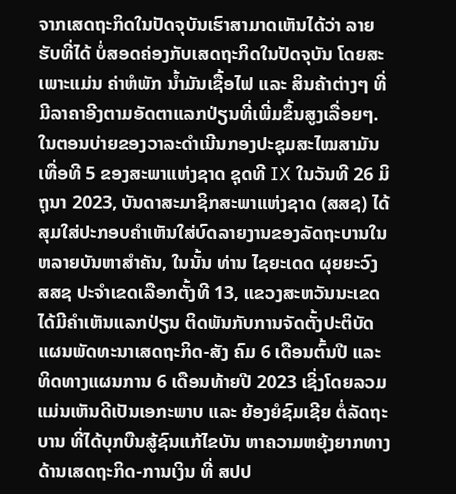ຈາກເສດຖະກິດໃນປັດຈຸບັນເຮົາສາມາດເຫັນໄດ້ວ່າ ລາຍຮັບທີ່ໄດ້ ບໍ່ສອດຄ່ອງກັບເສດຖະກິດໃນປັດຈຸບັນ ໂດຍສະເພາະແມ່ນ ຄ່າຫໍພັກ ນໍ້າມັນເຊື້ອໄຟ ແລະ ສິນຄ້າຕ່າງໆ ທີ່ມີລາຄາອີງຕາມອັດຕາແລກປ່ຽນທີ່ເພີ່ມຂຶ້ນສູງເລື່ອຍໆ.
ໃນຕອນບ່າຍຂອງວາລະດຳເນີນກອງປະຊຸມສະໄໝສາມັນ ເທື່ອທີ 5 ຂອງສະພາແຫ່ງຊາດ ຊຸດທີ IX ໃນວັນທີ 26 ມິຖຸນາ 2023, ບັນດາສະມາຊິກສະພາແຫ່ງຊາດ (ສສຊ) ໄດ້ສຸມໃສ່ປະກອບຄຳເຫັນໃສ່ບົດລາຍງານຂອງລັດຖະບານໃນຫລາຍບັນຫາສຳຄັນ, ໃນນັ້ນ ທ່ານ ໄຊຍະເດດ ຜຸຍຍະວົງ ສສຊ ປະຈຳເຂດເລືອກຕັ້ງທີ 13, ແຂວງສະຫວັນນະເຂດ ໄດ້ມີຄຳເຫັນແລກປ່ຽນ ຕິດພັນກັບການຈັດຕັ້ງປະຕິບັດແຜນພັດທະນາເສດຖະກິດ-ສັງ ຄົມ 6 ເດືອນຕົ້ນປີ ແລະ ທິດທາງແຜນການ 6 ເດືອນທ້າຍປີ 2023 ເຊິ່ງໂດຍລວມ ແມ່ນເຫັນດີເປັນເອກະພາບ ແລະ ຍ້ອງຍໍຊົມເຊີຍ ຕໍ່ລັດຖະບານ ທີ່ໄດ້ບຸກບືນສູ້ຊົນແກ້ໄຂບັນ ຫາຄວາມຫຍຸ້ງຍາກທາງດ້ານເສດຖະກິດ-ການເງິນ ທີ່ ສປປ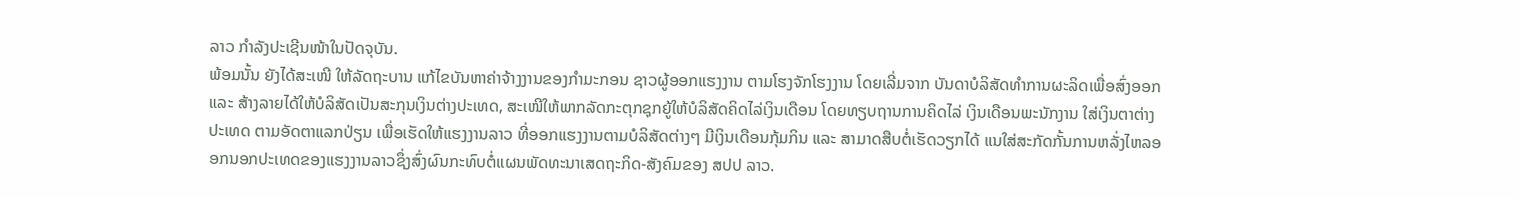ລາວ ກຳລັງປະເຊີນໜ້າໃນປັດຈຸບັນ.
ພ້ອມນັ້ນ ຍັງໄດ້ສະເໜີ ໃຫ້ລັດຖະບານ ແກ້ໄຂບັນຫາຄ່າຈ້າງງານຂອງກຳມະກອນ ຊາວຜູ້ອອກແຮງງານ ຕາມໂຮງຈັກໂຮງງານ ໂດຍເລີ່ມຈາກ ບັນດາບໍລິສັດທຳການຜະລິດເພື່ອສົ່ງອອກ ແລະ ສ້າງລາຍໄດ້ໃຫ້ບໍລິສັດເປັນສະກຸນເງິນຕ່າງປະເທດ, ສະເໜີໃຫ້ພາກລັດກະຕຸກຊຸກຍູ້ໃຫ້ບໍລິສັດຄິດໄລ່ເງິນເດືອນ ໂດຍທຽບຖານການຄິດໄລ່ ເງິນເດືອນພະນັກງານ ໃສ່ເງິນຕາຕ່າງປະເທດ ຕາມອັດຕາແລກປ່ຽນ ເພື່ອເຮັດໃຫ້ແຮງງານລາວ ທີ່ອອກແຮງງານຕາມບໍລິສັດຕ່າງໆ ມີເງິນເດືອນກຸ້ມກິນ ແລະ ສາມາດສືບຕໍ່ເຮັດວຽກໄດ້ ແນໃສ່ສະກັດກັ້ນການຫລັ່ງໄຫລອອກນອກປະເທດຂອງແຮງງານລາວຊຶ່ງສົ່ງຜົນກະທົບຕໍ່ແຜນພັດທະນາເສດຖະກິດ-ສັງຄົມຂອງ ສປປ ລາວ.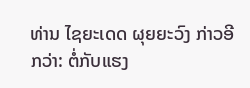ທ່ານ ໄຊຍະເດດ ຜຸຍຍະວົງ ກ່າວອີກວ່າ: ຕໍ່ກັບແຮງ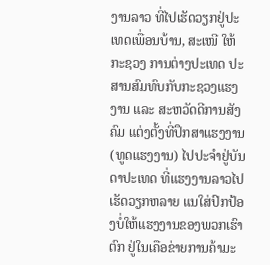ງານລາວ ທີ່ໄປເຮັດວຽກຢູ່ປະເທດເພື່ອນບ້ານ, ສະເໜີ ໃຫ້ກະຊວງ ການຕ່າງປະເທດ ປະສານສົມທົບກັບກະຊວງແຮງງານ ແລະ ສະຫວັດດີການສັງຄົມ ແຕ່ງຕັ້ງທີ່ປຶກສາແຮງງານ (ທູດແຮງງານ) ໄປປະຈໍາຢູ່ບັນດາປະເທດ ທີ່ແຮງງານລາວໄປເຮັດວຽກຫລາຍ ແນໃສ່ປົກປ້ອງບໍ່ໃຫ້ແຮງງານຂອງພວກເຮົາຕົກ ຢູ່ໃນເຄືອຂ່າຍການຄ້າມະ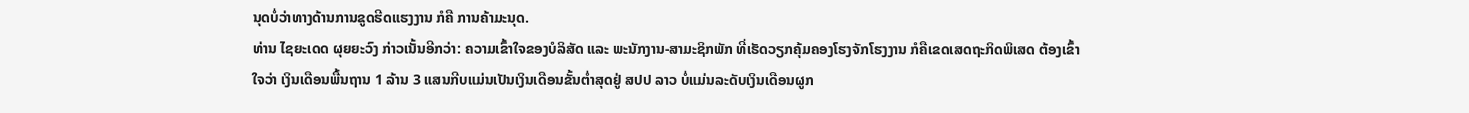ນຸດບໍ່ວ່າທາງດ້ານການຂູດຮີດແຮງງານ ກໍຄື ການຄ້າມະນຸດ.
ທ່ານ ໄຊຍະເດດ ຜຸຍຍະວົງ ກ່າວເນັ້ນອີກວ່າ: ຄວາມເຂົ້າໃຈຂອງບໍລິສັດ ແລະ ພະນັກງານ-ສາມະຊິກພັກ ທີ່ເຮັດວຽກຄຸ້ມຄອງໂຮງຈັກໂຮງງານ ກໍຄືເຂດເສດຖະກິດພິເສດ ຕ້ອງເຂົ້າໃຈວ່າ ເງິນເດືອນພື້ນຖານ 1 ລ້ານ 3 ແສນກີບແມ່ນເປັນເງິນເດືອນຂັ້ນຕໍ່າສຸດຢູ່ ສປປ ລາວ ບໍ່ແມ່ນລະດັບເງິນເດືອນຜູກ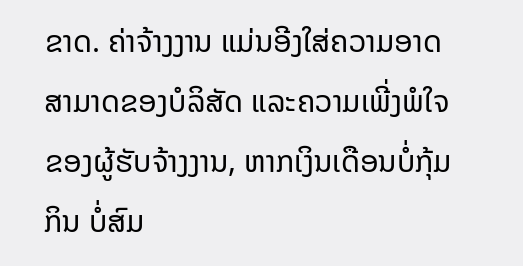ຂາດ. ຄ່າຈ້າງງານ ແມ່ນອີງໃສ່ຄວາມອາດສາມາດຂອງບໍລິສັດ ແລະຄວາມເພີ່ງພໍໃຈ ຂອງຜູ້ຮັບຈ້າງງານ, ຫາກເງິນເດືອນບໍ່ກຸ້ມກິນ ບໍ່ສົມ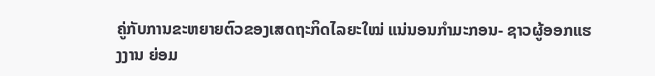ຄູ່ກັບການຂະຫຍາຍຕົວຂອງເສດຖະກິດໄລຍະໃໝ່ ແນ່ນອນກຳມະກອນ- ຊາວຜູ້ອອກແຮງງານ ຍ່ອມ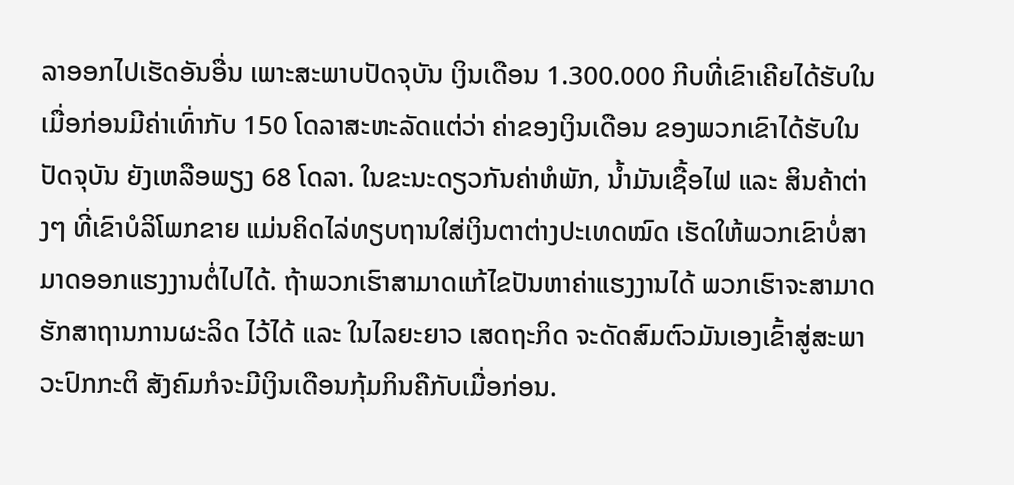ລາອອກໄປເຮັດອັນອື່ນ ເພາະສະພາບປັດຈຸບັນ ເງິນເດືອນ 1.300.000 ກີບທີ່ເຂົາເຄີຍໄດ້ຮັບໃນເມື່ອກ່ອນມີຄ່າເທົ່າກັບ 150 ໂດລາສະຫະລັດແຕ່ວ່າ ຄ່າຂອງເງິນເດືອນ ຂອງພວກເຂົາໄດ້ຮັບໃນປັດຈຸບັນ ຍັງເຫລືອພຽງ 68 ໂດລາ. ໃນຂະນະດຽວກັນຄ່າຫໍພັກ, ນໍ້າມັນເຊື້ອໄຟ ແລະ ສິນຄ້າຕ່າງໆ ທີ່ເຂົາບໍລິໂພກຂາຍ ແມ່ນຄິດໄລ່ທຽບຖານໃສ່ເງິນຕາຕ່າງປະເທດໝົດ ເຮັດໃຫ້ພວກເຂົາບໍ່ສາມາດອອກແຮງງານຕໍ່ໄປໄດ້. ຖ້າພວກເຮົາສາມາດແກ້ໄຂປັນຫາຄ່າແຮງງານໄດ້ ພວກເຮົາຈະສາມາດຮັກສາຖານການຜະລິດ ໄວ້ໄດ້ ແລະ ໃນໄລຍະຍາວ ເສດຖະກິດ ຈະດັດສົມຕົວມັນເອງເຂົ້າສູ່ສະພາວະປົກກະຕິ ສັງຄົມກໍຈະມີເງິນເດືອນກຸ້ມກິນຄືກັບເມື່ອກ່ອນ.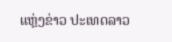ແຫຼ່ງຂ່າວ ປະເທດລາວ